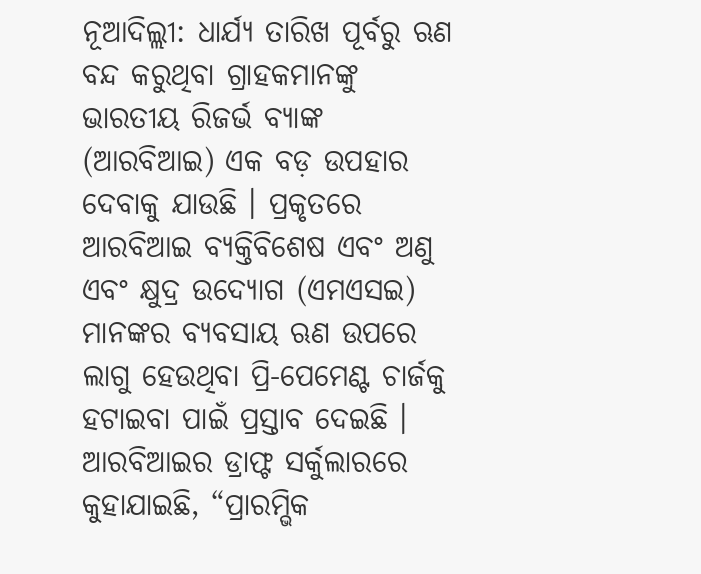ନୂଆଦିଲ୍ଲୀ: ଧାର୍ଯ୍ୟ ତାରିଖ ପୂର୍ବରୁ ଋଣ ବନ୍ଦ କରୁଥିବା ଗ୍ରାହକମାନଙ୍କୁ ଭାରତୀୟ ରିଜର୍ଭ ବ୍ୟାଙ୍କ (ଆରବିଆଇ) ଏକ ବଡ଼ ଉପହାର ଦେବାକୁ ଯାଉଛି । ପ୍ରକୃତରେ ଆରବିଆଇ ବ୍ୟକ୍ତିବିଶେଷ ଏବଂ ଅଣୁ ଏବଂ କ୍ଷୁଦ୍ର ଉଦ୍ୟୋଗ (ଏମଏସଇ) ମାନଙ୍କର ବ୍ୟବସାୟ ଋଣ ଉପରେ ଲାଗୁ ହେଉଥିବା ପ୍ରି-ପେମେଣ୍ଟ ଚାର୍ଜକୁ ହଟାଇବା ପାଇଁ ପ୍ରସ୍ତାବ ଦେଇଛି ।
ଆରବିଆଇର ଡ୍ରାଫ୍ଟ ସର୍କୁଲାରରେ କୁହାଯାଇଛି, “ପ୍ରାରମ୍ଭିକ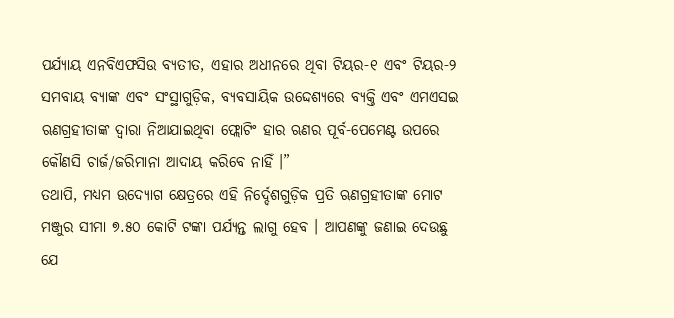ପର୍ଯ୍ୟାୟ ଏନବିଏଫସିଉ ବ୍ୟତୀତ, ଏହାର ଅଧୀନରେ ଥିବା ଟିୟର-୧ ଏବଂ ଟିୟର-୨ ସମବାୟ ବ୍ୟାଙ୍କ ଏବଂ ସଂସ୍ଥାଗୁଡ଼ିକ, ବ୍ୟବସାୟିକ ଉଦ୍ଦେଶ୍ୟରେ ବ୍ୟକ୍ତି ଏବଂ ଏମଏସଇ ଋଣଗ୍ରହୀତାଙ୍କ ଦ୍ୱାରା ନିଆଯାଇଥିବା ଫ୍ଲୋଟିଂ ହାର ଋଣର ପୂର୍ବ-ପେମେଣ୍ଟ ଉପରେ କୌଣସି ଚାର୍ଜ/ଜରିମାନା ଆଦାୟ କରିବେ ନାହିଁ ।”
ତଥାପି, ମଧ୍ୟମ ଉଦ୍ୟୋଗ କ୍ଷେତ୍ରରେ ଏହି ନିର୍ଦ୍ଦେଶଗୁଡ଼ିକ ପ୍ରତି ଋଣଗ୍ରହୀତାଙ୍କ ମୋଟ ମଞ୍ଜୁର ସୀମା ୭.୫୦ କୋଟି ଟଙ୍କା ପର୍ଯ୍ୟନ୍ତ ଲାଗୁ ହେବ । ଆପଣଙ୍କୁ ଜଣାଇ ଦେଉଛୁ ଯେ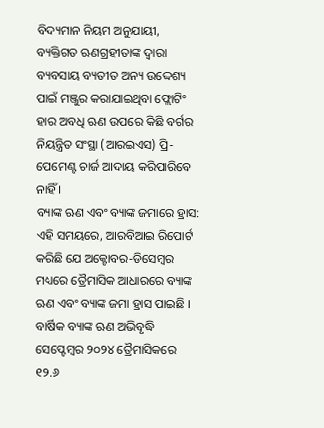ବିଦ୍ୟମାନ ନିୟମ ଅନୁଯାୟୀ, ବ୍ୟକ୍ତିଗତ ଋଣଗ୍ରହୀତାଙ୍କ ଦ୍ୱାରା ବ୍ୟବସାୟ ବ୍ୟତୀତ ଅନ୍ୟ ଉଦ୍ଦେଶ୍ୟ ପାଇଁ ମଞ୍ଜୁର କରାଯାଇଥିବା ଫ୍ଲୋଟିଂ ହାର ଅବଧି ଋଣ ଉପରେ କିଛି ବର୍ଗର ନିୟନ୍ତ୍ରିତ ସଂସ୍ଥା (ଆରଇଏସ) ପ୍ରି-ପେମେଣ୍ଟ ଚାର୍ଜ ଆଦାୟ କରିପାରିବେ ନାହିଁ ।
ବ୍ୟାଙ୍କ ଋଣ ଏବଂ ବ୍ୟାଙ୍କ ଜମାରେ ହ୍ରାସ:
ଏହି ସମୟରେ, ଆରବିଆଇ ରିପୋର୍ଟ କରିଛି ଯେ ଅକ୍ଟୋବର-ଡିସେମ୍ବର ମଧ୍ୟରେ ତ୍ରୈମାସିକ ଆଧାରରେ ବ୍ୟାଙ୍କ ଋଣ ଏବଂ ବ୍ୟାଙ୍କ ଜମା ହ୍ରାସ ପାଇଛି । ବାର୍ଷିକ ବ୍ୟାଙ୍କ ଋଣ ଅଭିବୃଦ୍ଧି ସେପ୍ଟେମ୍ବର ୨୦୨୪ ତ୍ରୈମାସିକରେ ୧୨.୬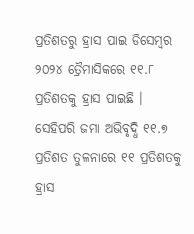ପ୍ରତିଶତରୁ ହ୍ରାସ ପାଇ ଡିସେମ୍ବର ୨୦୨୪ ତ୍ରୈମାସିକରେ ୧୧.୮ ପ୍ରତିଶତକୁ ହ୍ରାସ ପାଇଛି ।
ସେହିପରି ଜମା ଅଭିବୃଦ୍ଧି ୧୧.୭ ପ୍ରତିଶତ ତୁଳନାରେ ୧୧ ପ୍ରତିଶତକୁ ହ୍ରାସ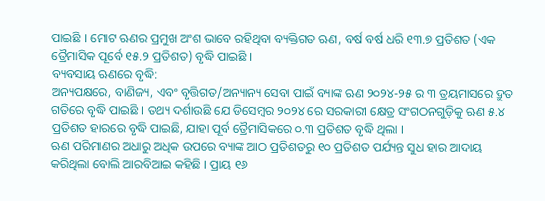ପାଇଛି । ମୋଟ ଋଣର ପ୍ରମୁଖ ଅଂଶ ଭାବେ ରହିଥିବା ବ୍ୟକ୍ତିଗତ ଋଣ, ବର୍ଷ ବର୍ଷ ଧରି ୧୩.୭ ପ୍ରତିଶତ (ଏକ ତ୍ରୈମାସିକ ପୂର୍ବେ ୧୫.୨ ପ୍ରତିଶତ) ବୃଦ୍ଧି ପାଇଛି ।
ବ୍ୟବସାୟ ଋଣରେ ବୃଦ୍ଧି:
ଅନ୍ୟପକ୍ଷରେ, ବାଣିଜ୍ୟ, ଏବଂ ବୃତ୍ତିଗତ/ଅନ୍ୟାନ୍ୟ ସେବା ପାଇଁ ବ୍ୟାଙ୍କ ଋଣ ୨୦୨୪-୨୫ ର ୩ ତ୍ରୟମାସରେ ଦ୍ରୁତ ଗତିରେ ବୃଦ୍ଧି ପାଇଛି । ତଥ୍ୟ ଦର୍ଶାଉଛି ଯେ ଡିସେମ୍ବର ୨୦୨୪ ରେ ସରକାରୀ କ୍ଷେତ୍ର ସଂଗଠନଗୁଡ଼ିକୁ ଋଣ ୫.୪ ପ୍ରତିଶତ ହାରରେ ବୃଦ୍ଧି ପାଇଛି, ଯାହା ପୂର୍ବ ତ୍ରୈମାସିକରେ ୦.୩ ପ୍ରତିଶତ ବୃଦ୍ଧି ଥିଲା ।
ଋଣ ପରିମାଣର ଅଧାରୁ ଅଧିକ ଉପରେ ବ୍ୟାଙ୍କ ଆଠ ପ୍ରତିଶତରୁ ୧୦ ପ୍ରତିଶତ ପର୍ଯ୍ୟନ୍ତ ସୁଧ ହାର ଆଦାୟ କରିଥିଲା ବୋଲି ଆରବିଆଇ କହିଛି । ପ୍ରାୟ ୧୬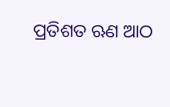ପ୍ରତିଶତ ଋଣ ଆଠ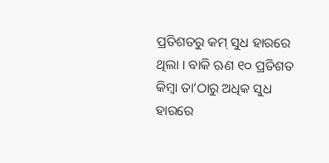ପ୍ରତିଶତରୁ କମ୍ ସୁଧ ହାରରେ ଥିଲା । ବାକି ଋଣ ୧୦ ପ୍ରତିଶତ କିମ୍ବା ତା’ଠାରୁ ଅଧିକ ସୁଧ ହାରରେ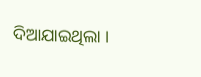ଦିଆଯାଇଥିଲା ।